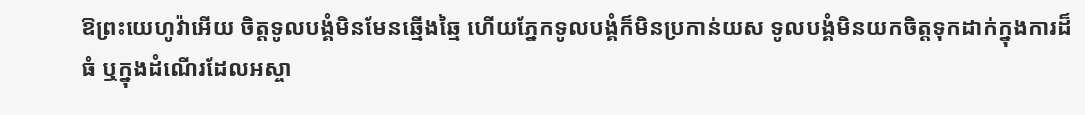ឱព្រះយេហូវ៉ាអើយ ចិត្តទូលបង្គំមិនមែនឆ្មើងឆ្មៃ ហើយភ្នែកទូលបង្គំក៏មិនប្រកាន់យស ទូលបង្គំមិនយកចិត្តទុកដាក់ក្នុងការដ៏ធំ ឬក្នុងដំណើរដែលអស្ចា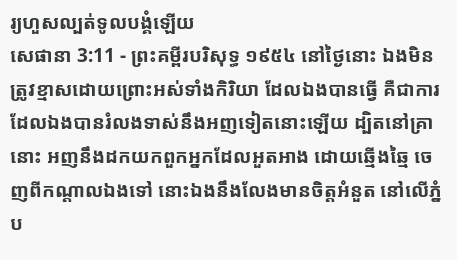រ្យហួសល្បត់ទូលបង្គំឡើយ
សេផានា 3:11 - ព្រះគម្ពីរបរិសុទ្ធ ១៩៥៤ នៅថ្ងៃនោះ ឯងមិនត្រូវខ្មាសដោយព្រោះអស់ទាំងកិរិយា ដែលឯងបានធ្វើ គឺជាការដែលឯងបានរំលងទាស់នឹងអញទៀតនោះឡើយ ដ្បិតនៅគ្រានោះ អញនឹងដកយកពួកអ្នកដែលអួតអាង ដោយឆ្មើងឆ្មៃ ចេញពីកណ្តាលឯងទៅ នោះឯងនឹងលែងមានចិត្តអំនួត នៅលើភ្នំប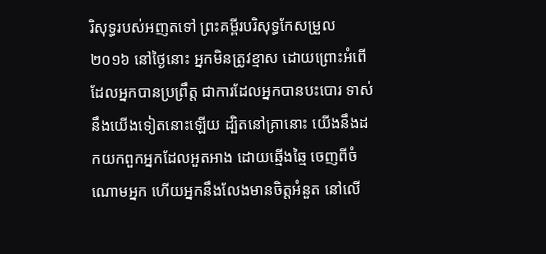រិសុទ្ធរបស់អញតទៅ ព្រះគម្ពីរបរិសុទ្ធកែសម្រួល ២០១៦ នៅថ្ងៃនោះ អ្នកមិនត្រូវខ្មាស ដោយព្រោះអំពើដែលអ្នកបានប្រព្រឹត្ត ជាការដែលអ្នកបានបះបោរ ទាស់នឹងយើងទៀតនោះឡើយ ដ្បិតនៅគ្រានោះ យើងនឹងដកយកពួកអ្នកដែលអួតអាង ដោយឆ្មើងឆ្មៃ ចេញពីចំណោមអ្នក ហើយអ្នកនឹងលែងមានចិត្តអំនួត នៅលើ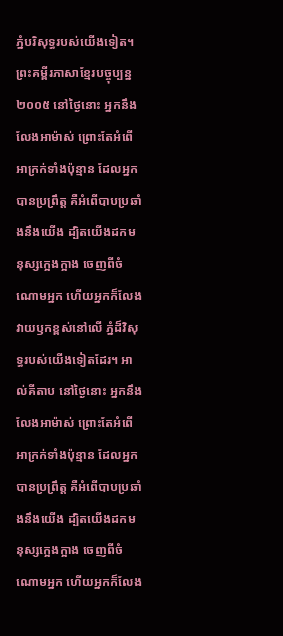ភ្នំបរិសុទ្ធរបស់យើងទៀត។ ព្រះគម្ពីរភាសាខ្មែរបច្ចុប្បន្ន ២០០៥ នៅថ្ងៃនោះ អ្នកនឹងលែងអាម៉ាស់ ព្រោះតែអំពើអាក្រក់ទាំងប៉ុន្មាន ដែលអ្នកបានប្រព្រឹត្ត គឺអំពើបាបប្រឆាំងនឹងយើង ដ្បិតយើងដកមនុស្សក្អេងក្អាង ចេញពីចំណោមអ្នក ហើយអ្នកក៏លែងវាយឫកខ្ពស់នៅលើ ភ្នំដ៏វិសុទ្ធរបស់យើងទៀតដែរ។ អាល់គីតាប នៅថ្ងៃនោះ អ្នកនឹងលែងអាម៉ាស់ ព្រោះតែអំពើអាក្រក់ទាំងប៉ុន្មាន ដែលអ្នកបានប្រព្រឹត្ត គឺអំពើបាបប្រឆាំងនឹងយើង ដ្បិតយើងដកមនុស្សក្អេងក្អាង ចេញពីចំណោមអ្នក ហើយអ្នកក៏លែង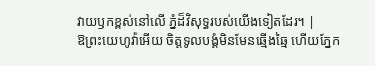វាយឫកខ្ពស់នៅលើ ភ្នំដ៏វិសុទ្ធរបស់យើងទៀតដែរ។ |
ឱព្រះយេហូវ៉ាអើយ ចិត្តទូលបង្គំមិនមែនឆ្មើងឆ្មៃ ហើយភ្នែក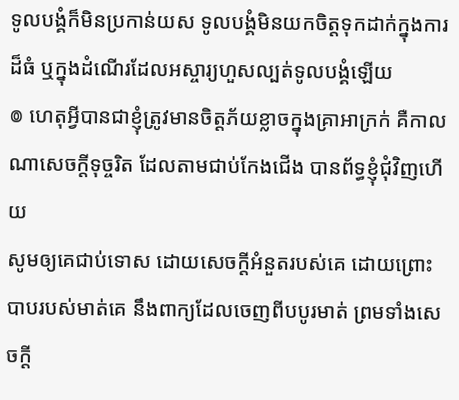ទូលបង្គំក៏មិនប្រកាន់យស ទូលបង្គំមិនយកចិត្តទុកដាក់ក្នុងការដ៏ធំ ឬក្នុងដំណើរដែលអស្ចារ្យហួសល្បត់ទូលបង្គំឡើយ
៙ ហេតុអ្វីបានជាខ្ញុំត្រូវមានចិត្តភ័យខ្លាចក្នុងគ្រាអាក្រក់ គឺកាលណាសេចក្ដីទុច្ចរិត ដែលតាមជាប់កែងជើង បានព័ទ្ធខ្ញុំជុំវិញហើយ
សូមឲ្យគេជាប់ទោស ដោយសេចក្ដីអំនួតរបស់គេ ដោយព្រោះបាបរបស់មាត់គេ នឹងពាក្យដែលចេញពីបបូរមាត់ ព្រមទាំងសេចក្ដី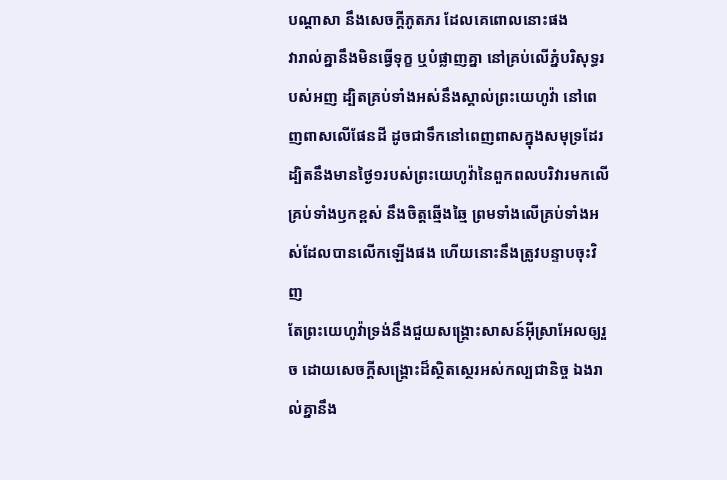បណ្តាសា នឹងសេចក្ដីភូតភរ ដែលគេពោលនោះផង
វារាល់គ្នានឹងមិនធ្វើទុក្ខ ឬបំផ្លាញគ្នា នៅគ្រប់លើភ្នំបរិសុទ្ធរបស់អញ ដ្បិតគ្រប់ទាំងអស់នឹងស្គាល់ព្រះយេហូវ៉ា នៅពេញពាសលើផែនដី ដូចជាទឹកនៅពេញពាសក្នុងសមុទ្រដែរ
ដ្បិតនឹងមានថ្ងៃ១របស់ព្រះយេហូវ៉ានៃពួកពលបរិវារមកលើគ្រប់ទាំងឫកខ្ពស់ នឹងចិត្តឆ្មើងឆ្មៃ ព្រមទាំងលើគ្រប់ទាំងអស់ដែលបានលើកឡើងផង ហើយនោះនឹងត្រូវបន្ទាបចុះវិញ
តែព្រះយេហូវ៉ាទ្រង់នឹងជួយសង្គ្រោះសាសន៍អ៊ីស្រាអែលឲ្យរួច ដោយសេចក្ដីសង្គ្រោះដ៏ស្ថិតស្ថេរអស់កល្បជានិច្ច ឯងរាល់គ្នានឹង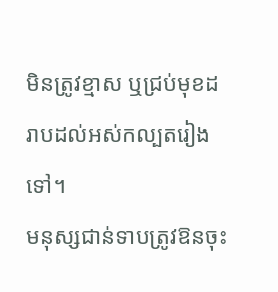មិនត្រូវខ្មាស ឬជ្រប់មុខដរាបដល់អស់កល្បតរៀងទៅ។
មនុស្សជាន់ទាបត្រូវឱនចុះ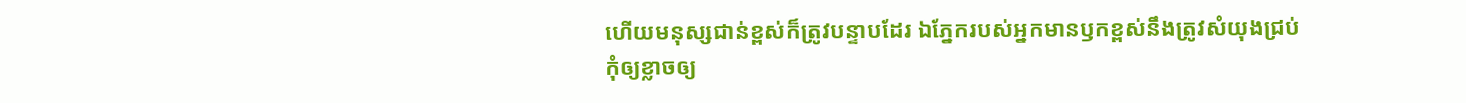ហើយមនុស្សជាន់ខ្ពស់ក៏ត្រូវបន្ទាបដែរ ឯភ្នែករបស់អ្នកមានឫកខ្ពស់នឹងត្រូវសំយុងជ្រប់
កុំឲ្យខ្លាចឲ្យ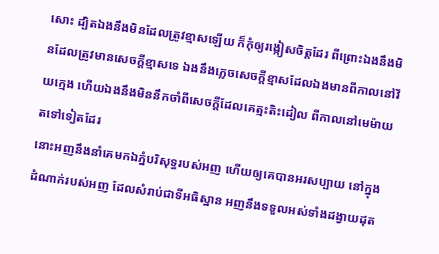សោះ ដ្បិតឯងនឹងមិនដែលត្រូវខ្មាសឡើយ ក៏កុំឲ្យរង្កៀសចិត្តដែរ ពីព្រោះឯងនឹងមិនដែលត្រូវមានសេចក្ដីខ្មាសទេ ឯងនឹងភ្លេចសេចក្ដីខ្មាសដែលឯងមានពីកាលនៅវ័យក្មេង ហើយឯងនឹងមិននឹកចាំពីសេចក្ដីដែលគេត្មះតិះដៀល ពីកាលនៅមេម៉ាយតទៅទៀតដែរ
នោះអញនឹងនាំគេមកឯភ្នំបរិសុទ្ធរបស់អញ ហើយឲ្យគេបានអរសប្បាយ នៅក្នុងដំណាក់របស់អញ ដែលសំរាប់ជាទីអធិស្ឋាន អញនឹងទទួលអស់ទាំងដង្វាយដុត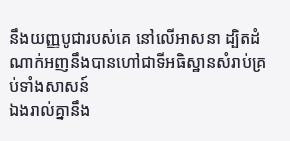នឹងយញ្ញបូជារបស់គេ នៅលើអាសនា ដ្បិតដំណាក់អញនឹងបានហៅជាទីអធិស្ឋានសំរាប់គ្រប់ទាំងសាសន៍
ឯងរាល់គ្នានឹង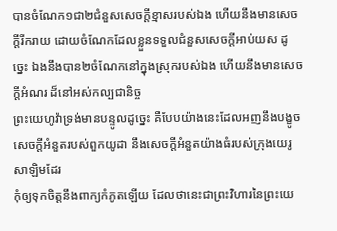បានចំណែក១ជា២ជំនួសសេចក្ដីខ្មាសរបស់ឯង ហើយនឹងមានសេចក្ដីរីករាយ ដោយចំណែកដែលខ្លួនទទួលជំនួសសេចក្ដីអាប់យស ដូច្នេះ ឯងនឹងបាន២ចំណែកនៅក្នុងស្រុករបស់ឯង ហើយនឹងមានសេចក្ដីអំណរ ដ៏នៅអស់កល្បជានិច្ច
ព្រះយេហូវ៉ាទ្រង់មានបន្ទូលដូច្នេះ គឺបែបយ៉ាងនេះដែលអញនឹងបង្ខូចសេចក្ដីអំនួតរបស់ពួកយូដា នឹងសេចក្ដីអំនួតយ៉ាងធំរបស់ក្រុងយេរូសាឡិមដែរ
កុំឲ្យទុកចិត្តនឹងពាក្យកំភូតឡើយ ដែលថានេះជាព្រះវិហារនៃព្រះយេ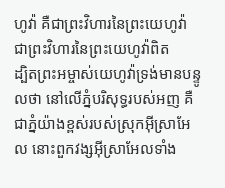ហូវ៉ា គឺជាព្រះវិហារនៃព្រះយេហូវ៉ា ជាព្រះវិហារនៃព្រះយេហូវ៉ាពិត
ដ្បិតព្រះអម្ចាស់យេហូវ៉ាទ្រង់មានបន្ទូលថា នៅលើភ្នំបរិសុទ្ធរបស់អញ គឺជាភ្នំយ៉ាងខ្ពស់របស់ស្រុកអ៊ីស្រាអែល នោះពួកវង្សអ៊ីស្រាអែលទាំង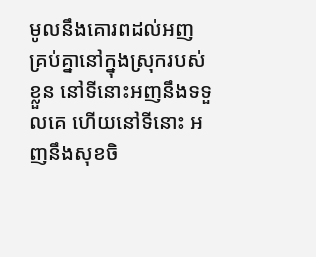មូលនឹងគោរពដល់អញគ្រប់គ្នានៅក្នុងស្រុករបស់ខ្លួន នៅទីនោះអញនឹងទទួលគេ ហើយនៅទីនោះ អញនឹងសុខចិ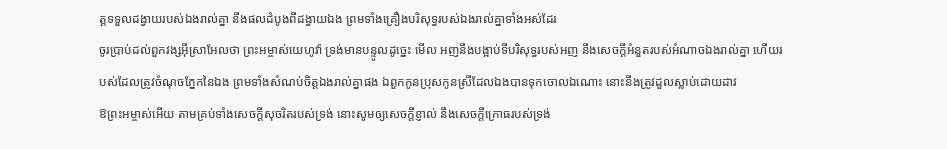ត្តទទួលដង្វាយរបស់ឯងរាល់គ្នា នឹងផលដំបូងពីដង្វាយឯង ព្រមទាំងគ្រឿងបរិសុទ្ធរបស់ឯងរាល់គ្នាទាំងអស់ដែរ
ចូរប្រាប់ដល់ពួកវង្សអ៊ីស្រាអែលថា ព្រះអម្ចាស់យេហូវ៉ា ទ្រង់មានបន្ទូលដូច្នេះ មើល អញនឹងបង្អាប់ទីបរិសុទ្ធរបស់អញ នឹងសេចក្ដីអំនួតរបស់អំណាចឯងរាល់គ្នា ហើយរបស់ដែលត្រូវចំណុចភ្នែកនៃឯង ព្រមទាំងសំណប់ចិត្តឯងរាល់គ្នាផង ឯពួកកូនប្រុសកូនស្រីដែលឯងបានទុកចោលឯណោះ នោះនឹងត្រូវដួលស្លាប់ដោយដាវ
ឱព្រះអម្ចាស់អើយ តាមគ្រប់ទាំងសេចក្ដីសុចរិតរបស់ទ្រង់ នោះសូមឲ្យសេចក្ដីខ្ញាល់ នឹងសេចក្ដីក្រោធរបស់ទ្រង់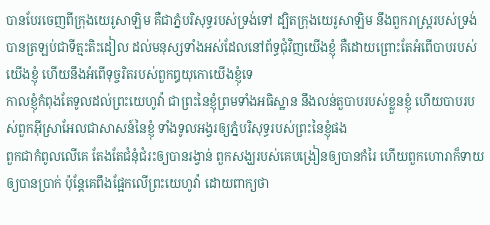បានបែរចេញពីក្រុងយេរូសាឡិម គឺជាភ្នំបរិសុទ្ធរបស់ទ្រង់ទៅ ដ្បិតក្រុងយេរូសាឡិម នឹងពួករាស្ត្ររបស់ទ្រង់បានត្រឡប់ជាទីត្មះតិះដៀល ដល់មនុស្សទាំងអស់ដែលនៅព័ទ្ធជុំវិញយើងខ្ញុំ គឺដោយព្រោះតែអំពើបាបរបស់យើងខ្ញុំ ហើយនឹងអំពើទុច្ចរិតរបស់ពួកឰយុកោយើងខ្ញុំទេ
កាលខ្ញុំកំពុងតែទូលដល់ព្រះយេហូវ៉ា ជាព្រះនៃខ្ញុំព្រមទាំងអធិស្ឋាន នឹងលន់តួបាបរបស់ខ្លួនខ្ញុំ ហើយបាបរបស់ពួកអ៊ីស្រាអែលជាសាសន៍នៃខ្ញុំ ទាំងទូលអង្វរឲ្យភ្នំបរិសុទ្ធរបស់ព្រះនៃខ្ញុំផង
ពួកជាកំពូលលើគេ តែងតែជំនុំជំរះឲ្យបានរង្វាន់ ពួកសង្ឃរបស់គេបង្រៀនឲ្យបានកំរៃ ហើយពួកហោរាក៏ទាយឲ្យបានប្រាក់ ប៉ុន្តែគេពឹងផ្អែកលើព្រះយេហូវ៉ា ដោយពាក្យថា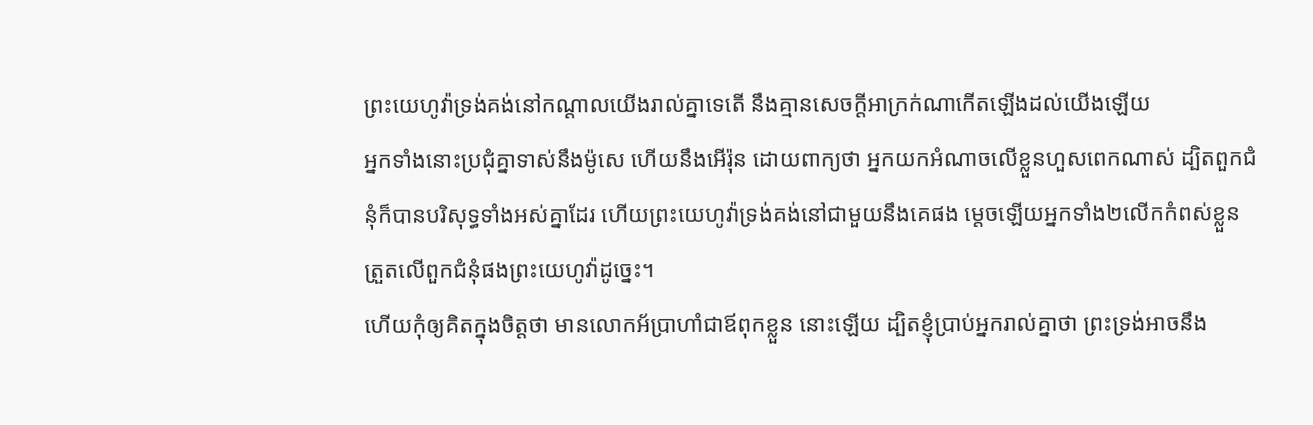ព្រះយេហូវ៉ាទ្រង់គង់នៅកណ្តាលយើងរាល់គ្នាទេតើ នឹងគ្មានសេចក្ដីអាក្រក់ណាកើតឡើងដល់យើងឡើយ
អ្នកទាំងនោះប្រជុំគ្នាទាស់នឹងម៉ូសេ ហើយនឹងអើរ៉ុន ដោយពាក្យថា អ្នកយកអំណាចលើខ្លួនហួសពេកណាស់ ដ្បិតពួកជំនុំក៏បានបរិសុទ្ធទាំងអស់គ្នាដែរ ហើយព្រះយេហូវ៉ាទ្រង់គង់នៅជាមួយនឹងគេផង ម្តេចឡើយអ្នកទាំង២លើកកំពស់ខ្លួន ត្រួតលើពួកជំនុំផងព្រះយេហូវ៉ាដូច្នេះ។
ហើយកុំឲ្យគិតក្នុងចិត្តថា មានលោកអ័ប្រាហាំជាឪពុកខ្លួន នោះឡើយ ដ្បិតខ្ញុំប្រាប់អ្នករាល់គ្នាថា ព្រះទ្រង់អាចនឹង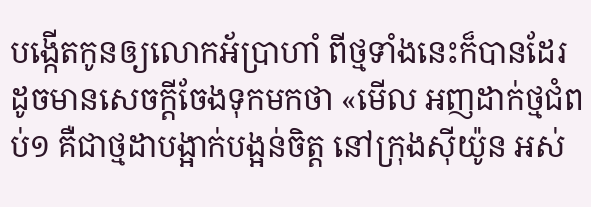បង្កើតកូនឲ្យលោកអ័ប្រាហាំ ពីថ្មទាំងនេះក៏បានដែរ
ដូចមានសេចក្ដីចែងទុកមកថា «មើល អញដាក់ថ្មជំពប់១ គឺជាថ្មដាបង្អាក់បង្អន់ចិត្ត នៅក្រុងស៊ីយ៉ូន អស់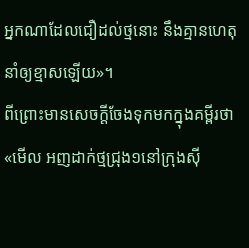អ្នកណាដែលជឿដល់ថ្មនោះ នឹងគ្មានហេតុនាំឲ្យខ្មាសឡើយ»។
ពីព្រោះមានសេចក្ដីចែងទុកមកក្នុងគម្ពីរថា «មើល អញដាក់ថ្មជ្រុង១នៅក្រុងស៊ី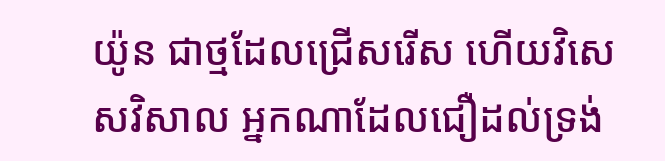យ៉ូន ជាថ្មដែលជ្រើសរើស ហើយវិសេសវិសាល អ្នកណាដែលជឿដល់ទ្រង់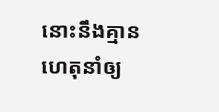នោះនឹងគ្មានហេតុនាំឲ្យ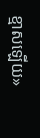ខ្មាសឡើយ»